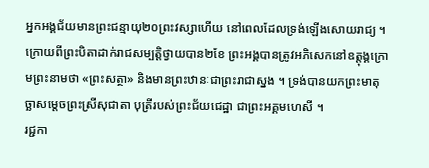អ្នកអង្គជ័យមានព្រះជន្មាយុ២០ព្រះវស្សាហើយ នៅពេលដែលទ្រង់ឡើងសោយរាជ្យ ។ ក្រោយពីព្រះបិតាដាក់រាជសម្បត្ដិថ្វាយបាន២ខែ ព្រះអង្គបានត្រូវអភិសេកនៅឧត្ដុង្គក្រោមព្រះនាមថា «ព្រះសត្ថា» និងមានព្រះឋានៈជាព្រះរាជាស្នង ។ ទ្រង់បានយកព្រះមាតុច្ឆាសម្ដេចព្រះស្រីសុជាតា បុត្រីរបស់ព្រះជ័យជេដ្ឋា ជាព្រះអគ្គមហេសី ។
រជ្ជកា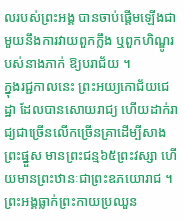លរបស់ព្រះអង្គ បានចាប់ផ្ដើមឡើងជាមួយនឹងការវាយពួកក្លឹង ឬពួកហិណ្ឌូរបស់នាងភាក់ ឱ្យបរាជ័យ ។
ក្នុងរជ្ជកាលនេះ ព្រះអយ្យកោជ័យជេដ្ឋា ដែលបានសោយរាជ្យ ហើយដាក់រាជ្យជាច្រើនលើកច្រើនគ្រាដើម្បីសាងព្រះផ្នួស មានព្រះជន្ម៦៥ព្រះវស្សា ហើយមានព្រះឋានៈជាព្រះឧភយោរាជ ។ ព្រះអង្គធ្លាក់ព្រះកាយប្រឈួន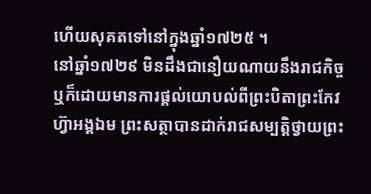ហើយសុគតទៅនៅក្នុងឆ្នាំ១៧២៥ ។
នៅឆ្នាំ១៧២៩ មិនដឹងជានឿយណាយនឹងរាជកិច្ច ឬក៏ដោយមានការផ្ដល់យោបល់ពីព្រះបិតាព្រះកែវហ្វ៊ាអង្គឯម ព្រះសត្ថាបានដាក់រាជសម្បត្ដិថ្វាយព្រះ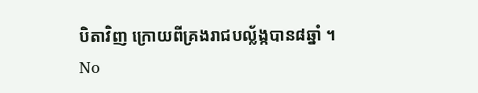បិតាវិញ ក្រោយពីគ្រងរាជបល្ល័ង្កបាន៨ឆ្នាំ ។
No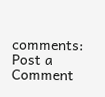comments:
Post a Comment